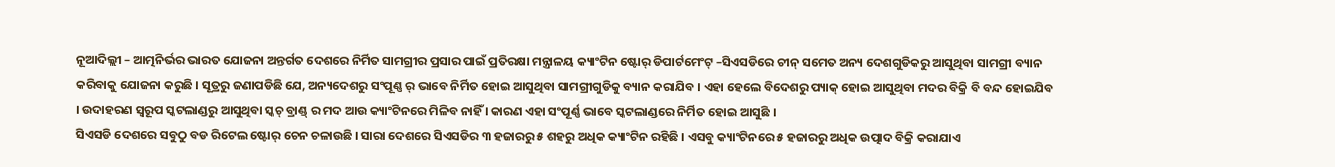ନୂଆଦିଲ୍ଲୀ – ଆତ୍ମନିର୍ଭର ଭାରତ ଯୋଜନା ଅନ୍ତର୍ଗତ ଦେଶରେ ନିର୍ମିତ ସାମଗ୍ରୀର ପ୍ରସାର ପାଇଁ ପ୍ରତିରକ୍ଷା ମନ୍ତ୍ରାଳୟ କ୍ୟାଂଟିନ ଷ୍ଟୋର୍ ଡିପାର୍ଟମେଂଟ୍ –ସିଏସଡିରେ ଚୀନ୍ ସମେତ ଅନ୍ୟ ଦେଶଗୁଡିକରୁ ଆସୁଥିବା ସାମଗ୍ରୀ ବ୍ୟାନ କରିବାକୁ ଯୋଜନା କରୁଛି । ସୂତ୍ରରୁ ଜଣାପଡିଛି ଯେ, ଅନ୍ୟଦେଶରୁ ସଂପୂଣ୍ଣ ର୍ ଭାବେ ନିର୍ମିତ ହୋଇ ଆସୁଥିବା ସାମଗ୍ରୀଗୁଡିକୁ ବ୍ୟାନ କରାଯିବ । ଏହା ହେଲେ ବିଦେଶରୁ ପ୍ୟାକ୍ ହୋଇ ଆସୁଥିବା ମଦର ବିକ୍ରି ବି ବନ୍ଦ ହୋଇଯିବ । ଉଦାହରଣ ସ୍ୱରୂପ ସ୍କଟଲାଣ୍ଡରୁ ଆସୁଥିବା ସ୍କଚ୍ ବ୍ରାଣ୍ଡ୍ ର ମଦ ଆଉ କ୍ୟାଂଟିନରେ ମିଳିବ ନାହିଁ । କାରଣ ଏହା ସଂପୂର୍ଣ୍ଣ ଭାବେ ସ୍କଟଲାଣ୍ଡରେ ନିର୍ମିତ ହୋଇ ଆସୁଛି ।
ସିଏସଡି ଦେଶରେ ସବୁଠୁ ବଡ ରିଟେଲ ଷ୍ଟୋର୍ ଚେନ ଚଳାଉଛି । ସାରା ଦେଶରେ ସିଏସଡିର ୩ ହଜାରରୁ ୫ ଶହରୁ ଅଧିକ କ୍ୟାଂଟିନ ରହିଛି । ଏସବୁ କ୍ୟାଂଟିନରେ ୫ ହଜାରରୁ ଅଧିକ ଉତ୍ପାଦ ବିକ୍ରି କରାଯାଏ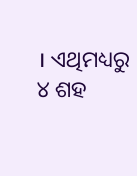। ଏଥିମଧ୍ୟରୁ ୪ ଶହ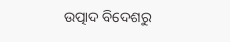ଉତ୍ପାଦ ବିଦେଶରୁ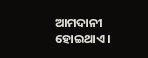ଆମଦାନୀ ହୋଇଥାଏ ।